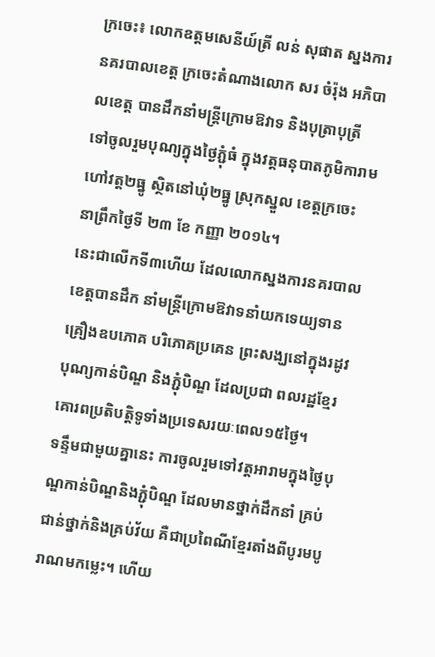ក្រចេះ៖ លោកឧត្តមសេនីយ៍ត្រី លន់ សុផាត ស្នងការនគរបាលខេត្ត ក្រចេះតំណាងលោក សរ ចំរ៉ុង អភិបាលខេត្ត បានដឹកនាំមន្រ្តីក្រោមឱវាទ និងបុត្រាបុត្រី ទៅចូលរួមបុណ្យក្នុងថ្ងៃភ្ជុំធំ ក្នុងវត្តធនុបាតភូមិការាម ហៅវត្ត២ធ្នូ ស្ថិតនៅឃុំ២ធ្នូ ស្រុកស្នួល ខេត្តក្រចេះ នាព្រឹកថ្ងៃទី ២៣ ខែ កញ្ញា ២០១៤។
នេះជាលើកទី៣ហើយ ដែលលោកស្នងការនគរបាលខេត្តបានដឹក នាំមន្រ្តីក្រោមឱវាទនាំយកទេយ្យទាន គ្រឿងឧបភោគ បរិភោគប្រគេន ព្រះសង្ឃនៅក្នុងរដូវបុណ្យកាន់បិណ្ឌ និងភ្ជុំបិណ្ឌ ដែលប្រជា ពលរដ្ឋខ្មែរគោរពប្រតិបត្តិទូទាំងប្រទេសរយៈពេល១៥ថ្ងៃ។
ទន្ទឹមជាមួយគ្នានេះ ការចូលរួមទៅវត្តអារាមក្នុងថ្ងៃបុណ្ឌកាន់បិណ្ឌនិងភ្ជុំបិណ្ឌ ដែលមានថ្នាក់ដឹកនាំ គ្រប់ជាន់ថ្នាក់និងគ្រប់វ័យ គឺជាប្រពៃណីខ្មែរតាំងពីបូរមបូរាណមកម្លេះ។ ហើយ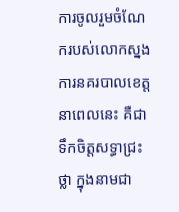ការចូលរួមចំណែករបស់លោកស្នងការនគរបាលខេត្ត នាពេលនេះ គឺជាទឹកចិត្តសទ្ធាជ្រះថ្លា ក្នុងនាមជា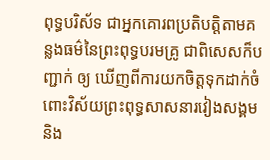ពុទ្ធបរិស័ទ ជាអ្នកគោរពប្រតិបត្តិតាមគន្លងធម៌នៃព្រះពុទ្ធបរមគ្រូ ជាពិសេសក៏បញ្ជាក់ ឲ្យ ឃើញពីការយកចិត្តទុកដាក់ចំពោះវិស័យព្រះពុទ្ធសាសនារវៀងសង្គមនិង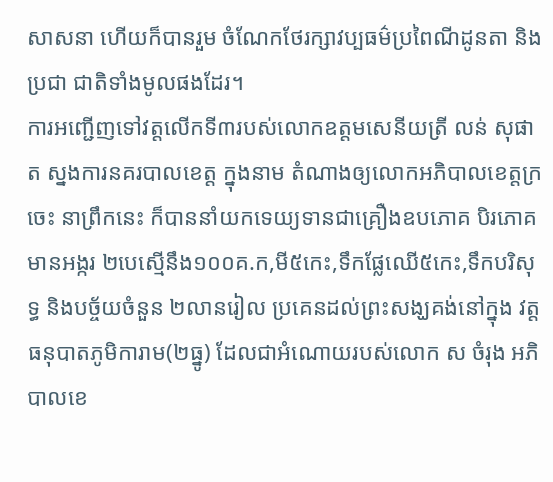សាសនា ហើយក៏បានរួម ចំណែកថែរក្សាវប្បធម៌ប្រពៃណីដូនតា និងប្រជា ជាតិទាំងមូលផងដែរ។
ការអញ្ជើញទៅវត្តលើកទី៣របស់លោកឧត្តមសេនីយត្រី លន់ សុផាត ស្នងការនគរបាលខេត្ត ក្នុងនាម តំណាងឲ្យលោកអភិបាលខេត្តក្រចេះ នាព្រឹកនេះ ក៏បាននាំយកទេយ្យទានជាគ្រឿងឧបភោគ បិរភោគ មានអង្ករ ២បេស្មើនឹង១០០គ.ក,មី៥កេះ,ទឹកផ្លែឈើ៥កេះ,ទឹកបរិសុទ្ធ និងបច្ច័យចំនួន ២លានរៀល ប្រគេនដល់ព្រះសង្ឃគង់នៅក្នុង វត្តធនុបាតភូមិការាម(២ធ្នូ) ដែលជាអំណោយរបស់លោក ស ចំរុង អភិបាលខេ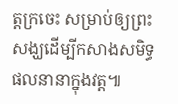ត្តក្រចេះ សម្រាប់ឲ្យព្រះ សង្ឃដើម្បីកសាងសមិទ្ធផលនានាក្នុងវត្ត៕